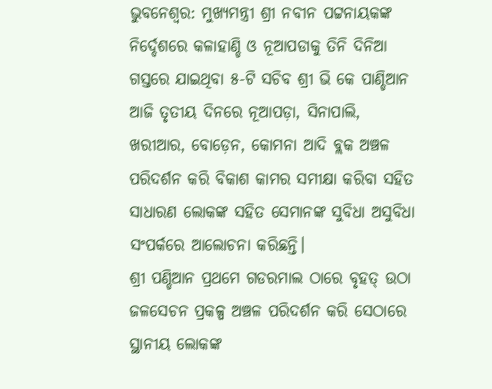ଭୁବନେଶ୍ୱର: ମୁଖ୍ୟମନ୍ତ୍ରୀ ଶ୍ରୀ ନବୀନ ପଟ୍ଟନାୟକଙ୍କ ନିର୍ଦ୍ଦେଶରେ କଳାହାଣ୍ଡି ଓ ନୂଆପଡାକୁ ତିନି ଦିନିଆ ଗସ୍ତରେ ଯାଇଥିବା ୫-ଟି ସଚିବ ଶ୍ରୀ ଭି କେ ପାଣ୍ଡିଆନ ଆଜି ତୃତୀୟ ଦିନରେ ନୂଆପଡ଼ା, ସିନାପାଲି, ଖରୀଆର, ବୋଡ଼େନ, କୋମନା ଆଦି ବ୍ଲକ ଅଞ୍ଚଳ ପରିଦର୍ଶନ କରି ବିକାଶ କାମର ସମୀକ୍ଷା କରିବା ସହିତ ସାଧାରଣ ଲୋକଙ୍କ ସହିତ ସେମାନଙ୍କ ସୁବିଧା ଅସୁବିଧା ସଂପର୍କରେ ଆଲୋଚନା କରିଛନ୍ତି।
ଶ୍ରୀ ପଣ୍ଡିଆନ ପ୍ରଥମେ ଗଡରମାଲ ଠାରେ ବୃହତ୍ ଉଠା ଜଳସେଚନ ପ୍ରକଳ୍ପ ଅଞ୍ଚଳ ପରିଦର୍ଶନ କରି ସେଠାରେ ସ୍ଥାନୀୟ ଲୋକଙ୍କ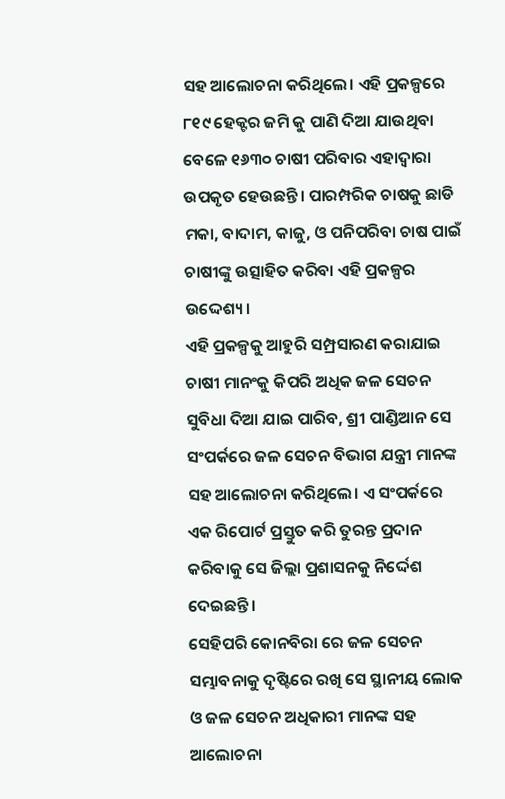ସହ ଆଲୋଚନା କରିଥିଲେ। ଏହି ପ୍ରକଳ୍ପରେ ୮୧୯ ହେକ୍ଟର ଜମି କୁ ପାଣି ଦିଆ ଯାଉଥିବା ବେଳେ ୧୬୩୦ ଚାଷୀ ପରିବାର ଏହାଦ୍ବାରା ଉପକୃତ ହେଉଛନ୍ତି। ପାରମ୍ପରିକ ଚାଷକୁ ଛାଡି ମକା, ବାଦାମ, କାଜୁ, ଓ ପନିପରିବା ଚାଷ ପାଇଁ ଚାଷୀଙ୍କୁ ଉତ୍ସାହିତ କରିବା ଏହି ପ୍ରକଳ୍ପର ଉଦ୍ଦେଶ୍ୟ।
ଏହି ପ୍ରକଳ୍ପକୁ ଆହୁରି ସମ୍ପ୍ରସାରଣ କରାଯାଇ ଚାଷୀ ମାନଂକୁ କିପରି ଅଧିକ ଜଳ ସେଚନ ସୁବିଧା ଦିଆ ଯାଇ ପାରିବ, ଶ୍ରୀ ପାଣ୍ଡିଆନ ସେ ସଂପର୍କରେ ଜଳ ସେଚନ ବିଭାଗ ଯନ୍ତ୍ରୀ ମାନଙ୍କ ସହ ଆଲୋଚନା କରିଥିଲେ। ଏ ସଂପର୍କରେ ଏକ ରିପୋର୍ଟ ପ୍ରସ୍ତୁତ କରି ତୁରନ୍ତ ପ୍ରଦାନ କରିବାକୁ ସେ ଜିଲ୍ଲା ପ୍ରଶାସନକୁ ନିର୍ଦ୍ଦେଶ ଦେଇଛନ୍ତି।
ସେହିପରି କୋନବିରା ରେ ଜଳ ସେଚନ ସମ୍ଭାବନାକୁ ଦୃଷ୍ଟିରେ ରଖି ସେ ସ୍ଥାନୀୟ ଲୋକ ଓ ଜଳ ସେଚନ ଅଧିକାରୀ ମାନଙ୍କ ସହ ଆଲୋଚନା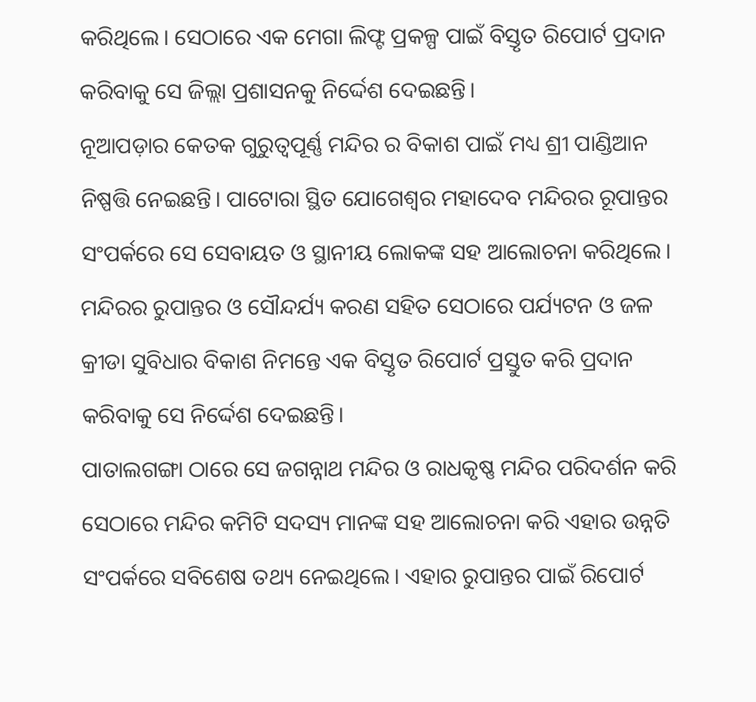କରିଥିଲେ। ସେଠାରେ ଏକ ମେଗା ଲିଫ୍ଟ ପ୍ରକଳ୍ପ ପାଇଁ ବିସ୍ତୃତ ରିପୋର୍ଟ ପ୍ରଦାନ କରିବାକୁ ସେ ଜିଲ୍ଲା ପ୍ରଶାସନକୁ ନିର୍ଦ୍ଦେଶ ଦେଇଛନ୍ତି।
ନୂଆପଡ଼ାର କେତକ ଗୁରୁତ୍ୱପୂର୍ଣ୍ଣ ମନ୍ଦିର ର ବିକାଶ ପାଇଁ ମଧ୍ୟ ଶ୍ରୀ ପାଣ୍ଡିଆନ ନିଷ୍ପତ୍ତି ନେଇଛନ୍ତି। ପାଟୋରା ସ୍ଥିତ ଯୋଗେଶ୍ଵର ମହାଦେବ ମନ୍ଦିରର ରୂପାନ୍ତର ସଂପର୍କରେ ସେ ସେବାୟତ ଓ ସ୍ଥାନୀୟ ଲୋକଙ୍କ ସହ ଆଲୋଚନା କରିଥିଲେ। ମନ୍ଦିରର ରୁପାନ୍ତର ଓ ସୌନ୍ଦର୍ଯ୍ୟ କରଣ ସହିତ ସେଠାରେ ପର୍ଯ୍ୟଟନ ଓ ଜଳ କ୍ରୀଡା ସୁବିଧାର ବିକାଶ ନିମନ୍ତେ ଏକ ବିସ୍ତୃତ ରିପୋର୍ଟ ପ୍ରସ୍ତୁତ କରି ପ୍ରଦାନ କରିବାକୁ ସେ ନିର୍ଦ୍ଦେଶ ଦେଇଛନ୍ତି।
ପାତାଲଗଙ୍ଗା ଠାରେ ସେ ଜଗନ୍ନାଥ ମନ୍ଦିର ଓ ରାଧକୃଷ୍ଣ ମନ୍ଦିର ପରିଦର୍ଶନ କରି ସେଠାରେ ମନ୍ଦିର କମିଟି ସଦସ୍ୟ ମାନଙ୍କ ସହ ଆଲୋଚନା କରି ଏହାର ଉନ୍ନତି ସଂପର୍କରେ ସବିଶେଷ ତଥ୍ୟ ନେଇଥିଲେ। ଏହାର ରୁପାନ୍ତର ପାଇଁ ରିପୋର୍ଟ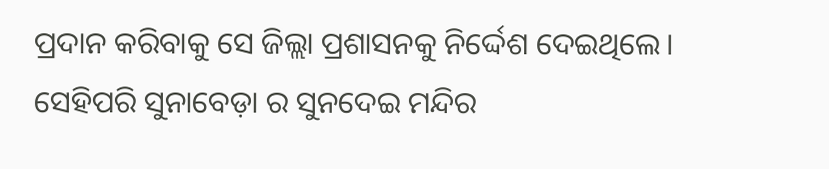ପ୍ରଦାନ କରିବାକୁ ସେ ଜିଲ୍ଲା ପ୍ରଶାସନକୁ ନିର୍ଦ୍ଦେଶ ଦେଇଥିଲେ।
ସେହିପରି ସୁନାବେଡ଼ା ର ସୁନଦେଇ ମନ୍ଦିର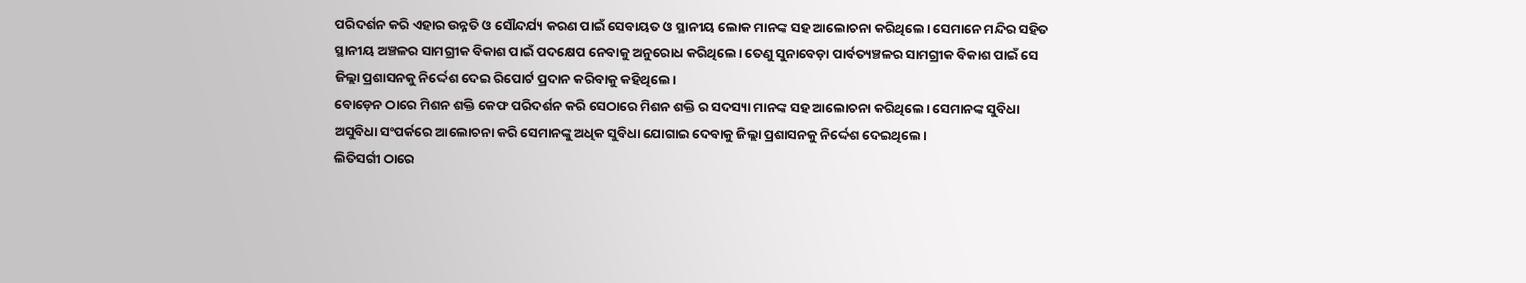ପରିଦର୍ଶନ କରି ଏହାର ଉନ୍ନତି ଓ ସୌନ୍ଦର୍ଯ୍ୟ କରଣ ପାଇଁ ସେବାୟତ ଓ ସ୍ଥାନୀୟ ଲୋକ ମାନଙ୍କ ସହ ଆଲୋଚନା କରିଥିଲେ। ସେମାନେ ମନ୍ଦିର ସହିତ ସ୍ଥାନୀୟ ଅଞ୍ଚଳର ସାମଗ୍ରୀକ ବିକାଶ ପାଇଁ ପଦକ୍ଷେପ ନେବାକୁ ଅନୁରୋଧ କରିଥିଲେ। ତେଣୁ ସୁନାବେଡ଼ା ପାର୍ବତ୍ୟଞ୍ଚଳର ସାମଗ୍ରୀକ ବିକାଶ ପାଇଁ ସେ ଜିଲ୍ଲା ପ୍ରଶାସନକୁ ନିର୍ଦ୍ଦେଶ ଦେଇ ରିପୋର୍ଟ ପ୍ରଦାନ କରିବାକୁ କହିଥିଲେ।
ବୋଡ଼େନ ଠାରେ ମିଶନ ଶକ୍ତି କେଫ ପରିଦର୍ଶନ କରି ସେଠାରେ ମିଶନ ଶକ୍ତି ର ସଦସ୍ୟା ମାନଙ୍କ ସହ ଆଲୋଚନା କରିଥିଲେ। ସେମାନଙ୍କ ସୁବିଧା ଅସୁବିଧା ସଂପର୍କରେ ଆଲୋଚନା କରି ସେମାନଙ୍କୁ ଅଧିକ ସୁବିଧା ଯୋଗାଇ ଦେବାକୁ ଜିଲ୍ଲା ପ୍ରଶାସନକୁ ନିର୍ଦ୍ଦେଶ ଦେଇଥିଲେ।
ଲିତିସର୍ଗୀ ଠାରେ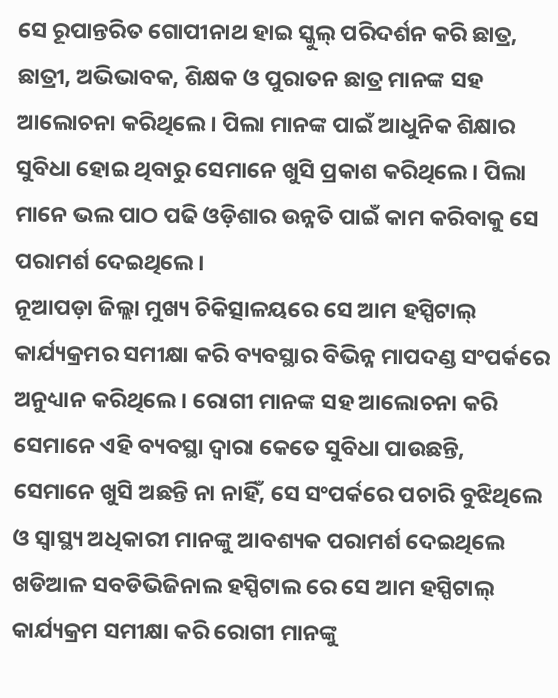ସେ ରୂପାନ୍ତରିତ ଗୋପୀନାଥ ହାଇ ସ୍କୁଲ୍ ପରିଦର୍ଶନ କରି ଛାତ୍ର, ଛାତ୍ରୀ, ଅଭିଭାବକ, ଶିକ୍ଷକ ଓ ପୁରାତନ ଛାତ୍ର ମାନଙ୍କ ସହ ଆଲୋଚନା କରିଥିଲେ। ପିଲା ମାନଙ୍କ ପାଇଁ ଆଧୁନିକ ଶିକ୍ଷାର ସୁବିଧା ହୋଇ ଥିବାରୁ ସେମାନେ ଖୁସି ପ୍ରକାଶ କରିଥିଲେ। ପିଲା ମାନେ ଭଲ ପାଠ ପଢି ଓଡ଼ିଶାର ଉନ୍ନତି ପାଇଁ କାମ କରିବାକୁ ସେ ପରାମର୍ଶ ଦେଇଥିଲେ।
ନୂଆପଡ଼ା ଜିଲ୍ଲା ମୁଖ୍ୟ ଚିକିତ୍ସାଳୟରେ ସେ ଆମ ହସ୍ପିଟାଲ୍ କାର୍ଯ୍ୟକ୍ରମର ସମୀକ୍ଷା କରି ବ୍ୟବସ୍ଥାର ବିଭିନ୍ନ ମାପଦଣ୍ଡ ସଂପର୍କରେ ଅନୁଧ୍ୟାନ କରିଥିଲେ। ରୋଗୀ ମାନଙ୍କ ସହ ଆଲୋଚନା କରି ସେମାନେ ଏହି ବ୍ୟବସ୍ଥା ଦ୍ବାରା କେତେ ସୁବିଧା ପାଉଛନ୍ତି, ସେମାନେ ଖୁସି ଅଛନ୍ତି ନା ନାହିଁ, ସେ ସଂପର୍କରେ ପଚାରି ବୁଝିଥିଲେ ଓ ସ୍ଵାସ୍ଥ୍ୟ ଅଧିକାରୀ ମାନଙ୍କୁ ଆବଶ୍ୟକ ପରାମର୍ଶ ଦେଇଥିଲେ
ଖଡିଆଳ ସବଡିଭିଜିନାଲ ହସ୍ପିଟାଲ ରେ ସେ ଆମ ହସ୍ପିଟାଲ୍ କାର୍ଯ୍ୟକ୍ରମ ସମୀକ୍ଷା କରି ରୋଗୀ ମାନଙ୍କୁ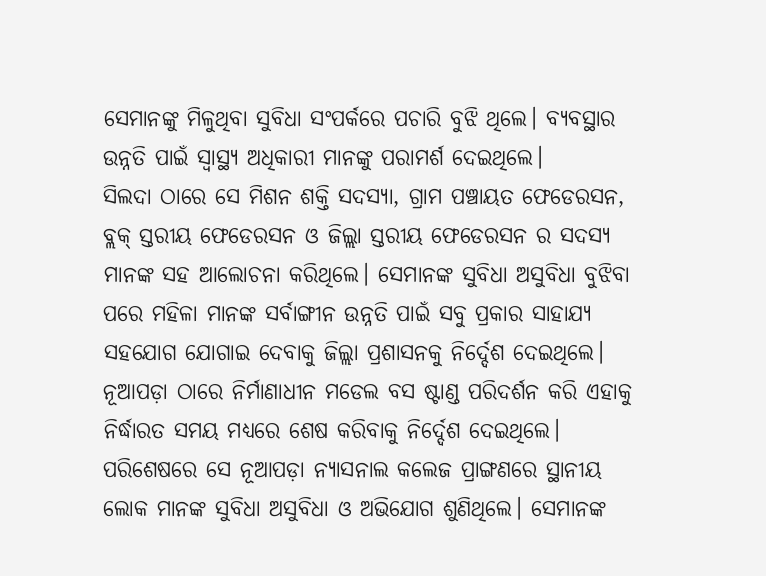ସେମାନଙ୍କୁ ମିଳୁଥିବା ସୁବିଧା ସଂପର୍କରେ ପଚାରି ବୁଝି ଥିଲେ। ବ୍ୟବସ୍ଥାର ଉନ୍ନତି ପାଇଁ ସ୍ୱାସ୍ଥ୍ୟ ଅଧିକାରୀ ମାନଙ୍କୁ ପରାମର୍ଶ ଦେଇଥିଲେ।
ସିଲଦା ଠାରେ ସେ ମିଶନ ଶକ୍ତି ସଦସ୍ୟା, ଗ୍ରାମ ପଞ୍ଚାୟତ ଫେଡେରସନ, ବ୍ଲକ୍ ସ୍ତରୀୟ ଫେଡେରସନ ଓ ଜିଲ୍ଲା ସ୍ତରୀୟ ଫେଡେରସନ ର ସଦସ୍ୟ ମାନଙ୍କ ସହ ଆଲୋଚନା କରିଥିଲେ। ସେମାନଙ୍କ ସୁବିଧା ଅସୁବିଧା ବୁଝିବା ପରେ ମହିଳା ମାନଙ୍କ ସର୍ବାଙ୍ଗୀନ ଉନ୍ନତି ପାଇଁ ସବୁ ପ୍ରକାର ସାହାଯ୍ୟ ସହଯୋଗ ଯୋଗାଇ ଦେବାକୁ ଜିଲ୍ଲା ପ୍ରଶାସନକୁ ନିର୍ଦ୍ଦେଶ ଦେଇଥିଲେ।
ନୂଆପଡ଼ା ଠାରେ ନିର୍ମାଣାଧୀନ ମଡେଲ ବସ ଷ୍ଟାଣ୍ଡ ପରିଦର୍ଶନ କରି ଏହାକୁ ନିର୍ଦ୍ଧାରତ ସମୟ ମଧ୍ୟରେ ଶେଷ କରିବାକୁ ନିର୍ଦ୍ଦେଶ ଦେଇଥିଲେ। ପରିଶେଷରେ ସେ ନୂଆପଡ଼ା ନ୍ୟାସନାଲ କଲେଜ ପ୍ରାଙ୍ଗଣରେ ସ୍ଥାନୀୟ ଲୋକ ମାନଙ୍କ ସୁବିଧା ଅସୁବିଧା ଓ ଅଭିଯୋଗ ଶୁଣିଥିଲେ। ସେମାନଙ୍କ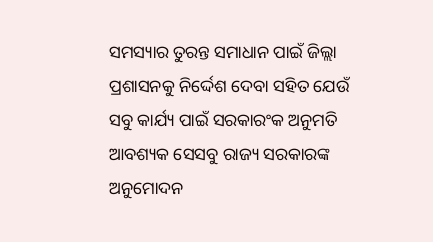ସମସ୍ୟାର ତୁରନ୍ତ ସମାଧାନ ପାଇଁ ଜିଲ୍ଲା ପ୍ରଶାସନକୁ ନିର୍ଦ୍ଦେଶ ଦେବା ସହିତ ଯେଉଁ ସବୁ କାର୍ଯ୍ୟ ପାଇଁ ସରକାରଂକ ଅନୁମତି ଆବଶ୍ୟକ ସେସବୁ ରାଜ୍ୟ ସରକାରଙ୍କ ଅନୁମୋଦନ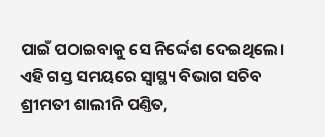ପାଇଁ ପଠାଇବାକୁ ସେ ନିର୍ଦ୍ଦେଶ ଦେଇଥିଲେ।
ଏହି ଗସ୍ତ ସମୟରେ ସ୍ବାସ୍ଥ୍ୟ ବିଭାଗ ସଚିବ ଶ୍ରୀମତୀ ଶାଲୀନି ପଣ୍ତିତ,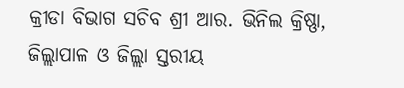କ୍ରୀଡା ବିଭାଗ ସଚିବ ଶ୍ରୀ ଆର. ଭିନିଲ କ୍ରିଷ୍ଣା, ଜିଲ୍ଲାପାଳ ଓ ଜିଲ୍ଲା ସ୍ତରୀୟ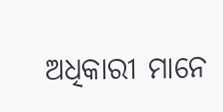ଅଧିକାରୀ ମାନେ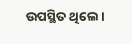ଉପସ୍ଥିତ ଥିଲେ।